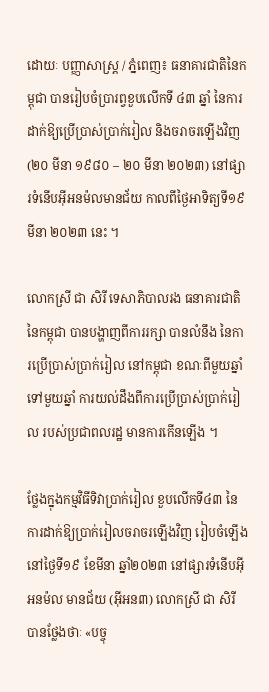ដោយៈ បញ្ញាសាស្រ្ត / ភ្នំពេញ៖ ធនាគារជាតិនៃកម្ពុជា បានរៀបចំប្រារព្វខួបលេីកទី ៤៣ ឆ្នាំ នៃការដាក់ឱ្យប្រេីប្រាស់ប្រាក់រៀល និងចរាចរឡើងវិញ (២០ មីនា ១៩៨០ – ២០ មីនា ២០២៣) នៅផ្សារទំនេីបអុីអនម៉លមានជ័យ កាលពីថ្ងៃអាទិត្យទី១៩ មីនា ២០២៣ នេះ ។

លោកស្រី ជា សិរី ទេសាភិបាលរង ធនាគារជាតិនៃកម្ពុជា បានបង្ហាញពីការរក្សា បានលំនឹង នៃការប្រើប្រាស់ប្រាក់រៀល នៅកម្ពុជា ខណៈពីមួយឆ្នាំ ទៅមួយឆ្នាំ ការយល់ដឹងពីការប្រើប្រាស់ប្រាក់រៀល របស់ប្រជាពលរដ្ឋ មានការកើនឡើង ។

ថ្លែងក្នុងកម្មវិធីទិវាប្រាក់រៀល ខួបលើកទី៤៣ នៃការដាក់ឱ្យប្រាក់រៀលចរាចរឡើងវិញ រៀបចំឡើង នៅថ្ងៃទី១៩ ខែមីនា ឆ្នាំ២០២៣ នៅផ្សារទំនើបអុីអនម៉ល មានជ័យ (អុីអន៣) លោកស្រី ជា សិរី បានថ្លែងថាៈ «បច្ចុ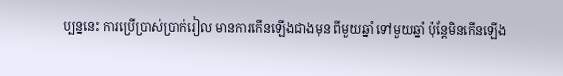ប្បន្ននេះ ការប្រើប្រាស់ប្រាក់រៀល មានការកើនឡើងជាងមុន ពីមួយឆ្នាំ ទៅមួយឆ្នាំ ប៉ុន្ដែមិនកើនឡើង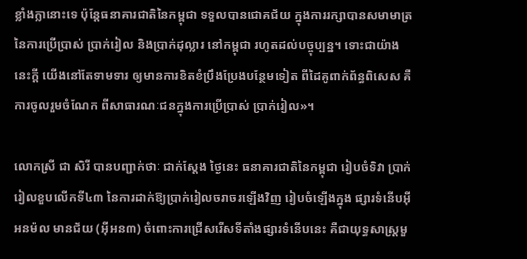ខ្លាំងក្លានោះទេ ប៉ុន្ដែធនាគារជាតិនៃកម្ពុជា ទទួលបានជោគជ័យ ក្នុងការរក្សាបានសមាមាត្រ នៃការប្រើប្រាស់ ប្រាក់រៀល និងប្រាក់ដុល្លារ នៅកម្ពុជា រហូតដល់បច្ចុប្បន្ន។ ទោះជាយ៉ាងនេះក្ដី យើងនៅតែទាមទារ ឲ្យមានការខិតខំប្រឹងប្រែងបន្ថែមទៀត ពីដៃគូពាក់ព័ន្ធពិសេស គឺការចូលរួមចំណែក ពីសាធារណៈជនក្នុងការប្រើប្រាស់ ប្រាក់រៀល»។

លោកស្រី ជា សិរី បានបញ្ជាក់ថាៈ ជាក់ស្ដែង ថ្ងៃនេះ ធនាគារជាតិនៃកម្ពុជា រៀបចំទិវា ប្រាក់រៀលខួបលើកទី៤៣ នៃការដាក់ឱ្យប្រាក់រៀលចរាចរឡើងវិញ រៀបចំឡើងក្នុង ផ្សារទំនើបអុីអនម៉ល មានជ័យ (អុីអន៣) ចំពោះការជ្រើសរើសទីតាំងផ្សារទំនើបនេះ គឺជាយុទ្ធសាស្រ្ដមួ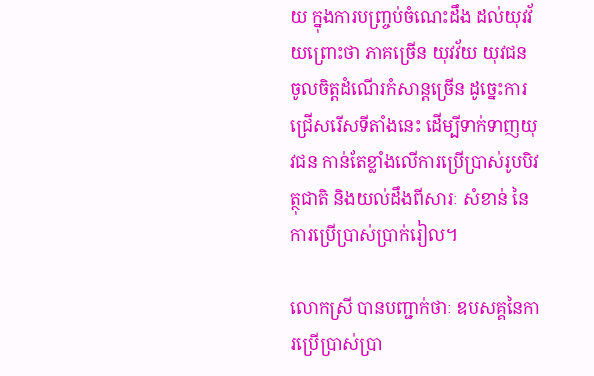យ ក្នុងការបញ្រ្ចប់ចំណេះដឹង ដល់យុវវ័យព្រោះថា ភាគច្រើន យុវវ័យ យុវជន ចូលចិត្ដដំណើរកំសាន្ដច្រើន ដូច្នេះការជ្រើសរើសទីតាំងនេះ ដើម្បីទាក់ទាញយុវជន កាន់តែខ្លាំងលើការប្រើប្រាស់រូបបិវត្ថុជាតិ និងយល់ដឹងពីសារៈ សំខាន់ នៃការប្រើប្រាស់ប្រាក់រៀល។

លោកស្រី បានបញ្ជាក់ថាៈ ឧបសគ្គនៃការប្រើប្រាស់ប្រា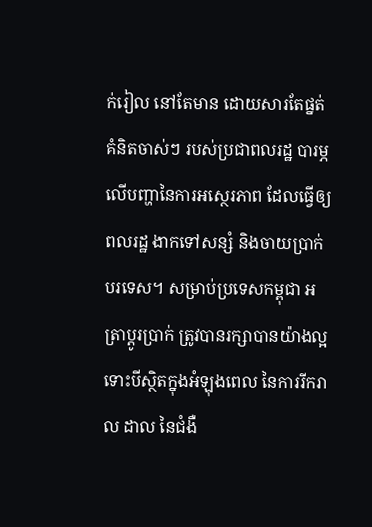ក់រៀល នៅតែមាន ដោយសារតែផ្នត់គំនិតចាស់ៗ របស់ប្រជាពលរដ្ឋ បារម្ភលើបញ្ហានៃការអស្ថេរភាព ដែលធ្វើឲ្យពលរដ្ឋ ងាកទៅសន្សំ និងចាយប្រាក់បរទេស។ សម្រាប់ប្រទេសកម្ពុជា អត្រាប្ដូរប្រាក់ ត្រូវបានរក្សាបានយ៉ាងល្អ ទោះបីស្ថិតក្នុងអំឡុងពេល នៃការរីករាល ដាល នៃជំងឺ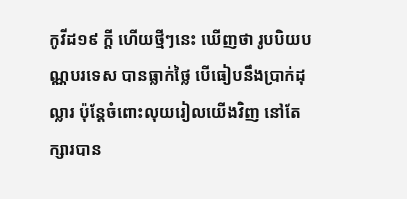កូវីដ១៩ ក្ដី ហើយថ្មីៗនេះ ឃើញថា រូបបិយបណ្ណបរទេស បានធ្លាក់ថ្លៃ បើធៀបនឹងប្រាក់ដុល្លារ ប៉ុន្ដែចំពោះលុយរៀលយើងវិញ នៅតែក្សារបាន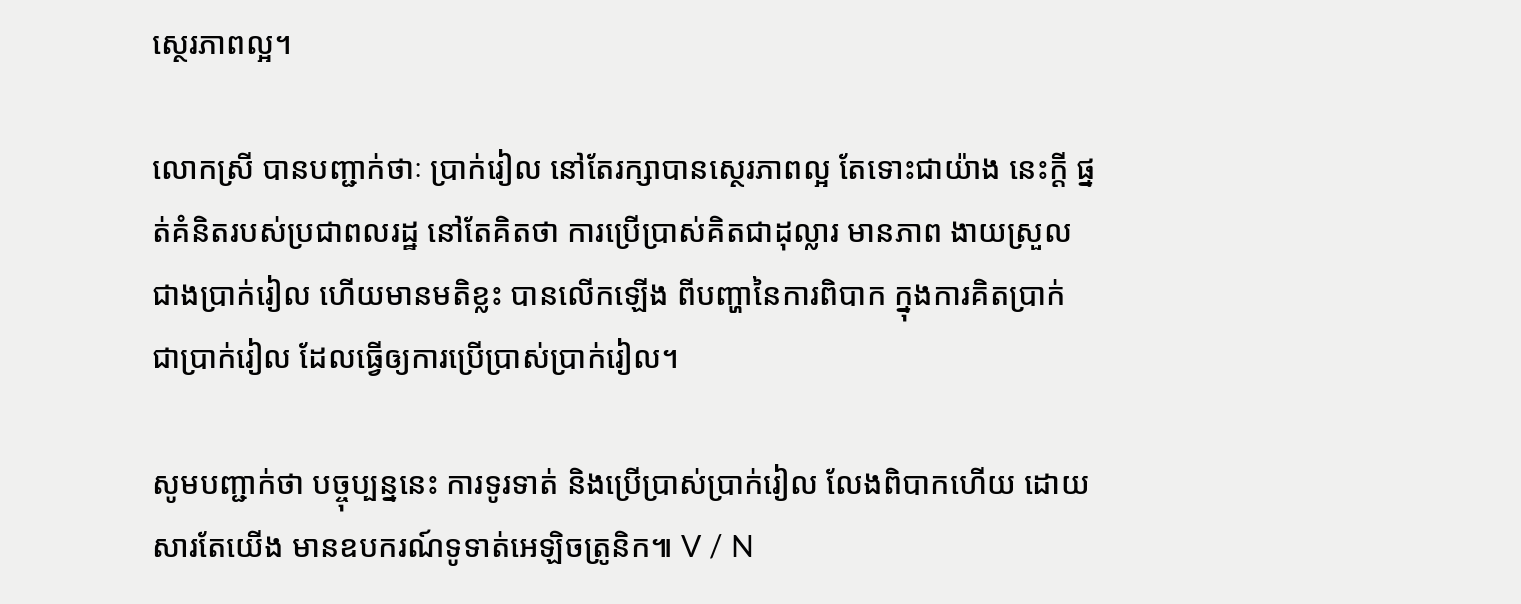ស្ថេរភាពល្អ។

លោកស្រី បានបញ្ជាក់ថាៈ ប្រាក់រៀល នៅតែរក្សាបានស្ថេរភាពល្អ តែទោះជាយ៉ាង នេះក្ដី ផ្នត់គំនិតរបស់ប្រជាពលរដ្ឋ នៅតែគិតថា ការប្រើប្រាស់គិតជាដុល្លារ មានភាព ងាយស្រួល ជាងប្រាក់រៀល ហើយមានមតិខ្លះ បានលើកឡើង ពីបញ្ហានៃការពិបាក ក្នុងការគិតប្រាក់ ជាប្រាក់រៀល ដែលធ្វើឲ្យការប្រើប្រាស់ប្រាក់រៀល។

សូមបញ្ជាក់ថា បច្ចុប្បន្ននេះ ការទូរទាត់ និងប្រើប្រាស់ប្រាក់រៀល លែងពិបាកហើយ ដោយសារតែយើង មានឧបករណ៍ទូទាត់អេឡិចត្រូនិក៕ V / N